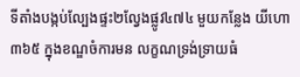ទីតាំងបង្កប់ល្បែងផ្ទះ២ល្វែងផ្លូវ៤៧៤ មួយកន្លែង យីហោ៣៦៥ ក្នុងខណ្ឌចំការមន លក្ខណទ្រង់ទ្រាយធំ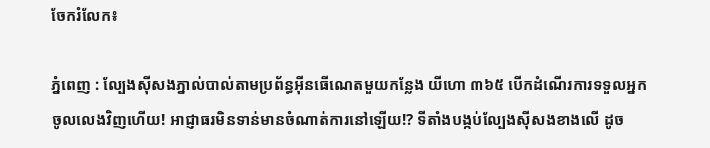ចែករំលែក៖

ភ្នំពេញ : ល្បែងស៊ីសងភ្នាល់បាល់តាមប្រព័ន្ធអុីនធើណេតមួយកន្លែង យីហោ ៣៦៥ បើកដំណើរការទទួលអ្នកចូលលេងវិញហើយ! អាជ្ញាធរមិនទាន់មានចំណាត់ការនៅឡើយ!? ទីតាំងបង្កប់ល្បែងស៊ីសងខាងលើ ដូច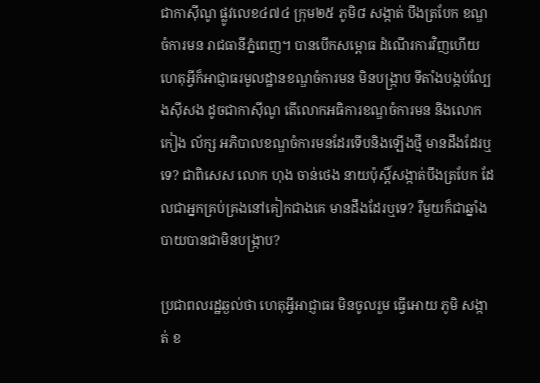ជាកាស៊ីណូ ផ្លូវលេខ៤៧៤ ក្រុម២៥ ភូមិ៨ សង្កាត់ បឹងត្របែក ខណ្ឌចំការមន រាជធានីភ្នំពេញ។ បានបើកសម្ពោធ ដំណើរការវិញហើយ ហេតុអ្វីក៏អាជ្ញាធរមូលដ្ឋានខណ្ឌចំការមន មិនបង្ក្រាប ទីតាំងបង្កប់ល្បែងស៊ីសង ដូចជាកាស៊ីណូ តើលោកអធិការខណ្ឌចំការមន និងលោក កៀង ល័ក្ស អភិបាលខណ្ឌចំការមនដែរទើបនិងឡើងថ្មី មានដឹងដែរឬទេ? ជាពិសេស លោក ហុង ចាន់ថេង នាយប៉ុស្តិ៍សង្កាត់បឹងត្របែក ដែលជាអ្នកគ្រប់គ្រងនៅគៀកជាងគេ មានដឹងដែរឬទេ? រឺមួយក៏ជាឆ្នាំងបាយបានជាមិនបង្ក្រាប?

ប្រជាពលរដ្ឋឆ្ងល់ថា ហេតុអ្វីអាជ្ញាធរ មិនចូលរួម ធ្វើអោយ ភូមិ សង្កាត់ ខ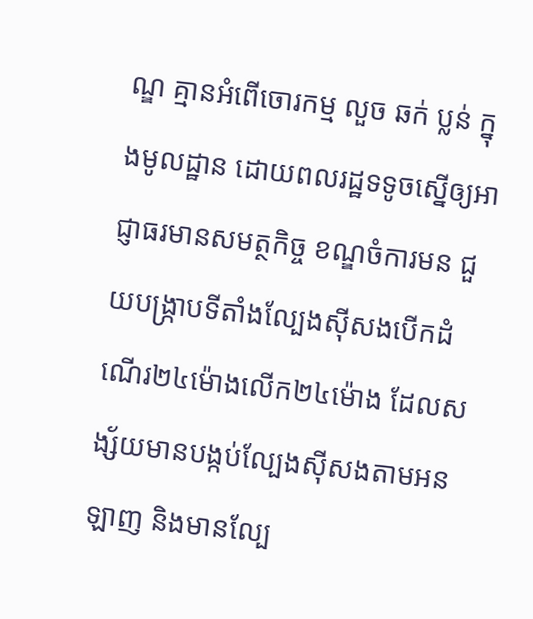ណ្ឌ គ្មានអំពើចោរកម្ម លួច ឆក់ ប្លន់ ក្នុងមូលដ្ឋាន ដោយពលរដ្ឋទទូចស្នើឲ្យអាជ្ញាធរមានសមត្ថកិច្ច ខណ្ឌចំការមន ជួយបង្ក្រាបទីតាំងល្បែងស៊ីសងបើកដំណើរ២៤ម៉ោងលើក២៤ម៉ោង ដែលសង្ស័យមានបង្កប់ល្បែងស៊ីសងតាមអនឡាញ និងមានល្បែ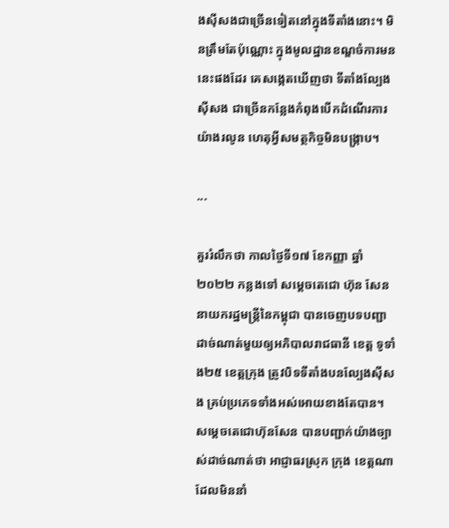ងស៊ីសងជាច្រើនទៀតនៅក្នុងទីតាំងនោះ។ មិនត្រឹមតែប៉ុណ្ណោះ ក្នុងមូលដ្ឋានខណ្ឌចំការមន នេះផងដែរ គេសង្កេតឃើញថា ទីតាំងល្បែងស៊ីសង ជាច្រើនកន្លែងកំពុងបើកដំណើរការយ៉ាងរលូន ហេតុអ្វីសមត្ថកិច្ចមិនបង្ក្រាប។

...

គួររំលឹកថា កាលថ្ងៃទី១៧ ខែកញ្ញា ឆ្នាំ២០២២ កន្លងទៅ សម្ដេចតេជោ ហ៊ុន សែន នាយករដ្ឋមន្ត្រីនៃកម្ពុជា បានចេញបទបញ្ជាដាច់ណាត់មួយឲ្យអភិបាលរាជធានី ខេត្ត ទូទាំង២៥ ខេត្តក្រុង ត្រូវបិទទីតាំងបនល្បែងស៊ីសង គ្រប់ប្រភេទទាំងអស់អោយខាងតែបាន។ សម្តេចតេជោហ៊ុនសែន បានបញ្ជាក់យ៉ាងច្បាស់ដាច់ណាត់ថា អាជ្ញាធរស្រុក ក្រុង ខេត្តណា ដែលមិននាំ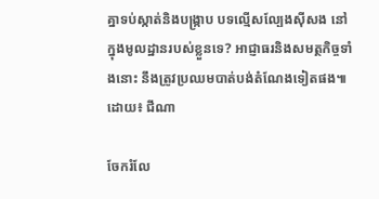គ្នាទប់ស្កាត់និងបង្ក្រាប បទល្មើសល្បែងស៊ីសង នៅក្នុងមូលដ្ឋានរបស់ខ្លួនទេ? អាជ្ញាធរនិងសមត្ថកិច្ចទាំងនោះ នឹងត្រូវប្រឈមបាត់បង់តំណែងទៀតផង៕ ដោយ៖ ជីណា

ចែករំលែ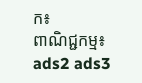ក៖
ពាណិជ្ជកម្ម៖
ads2 ads3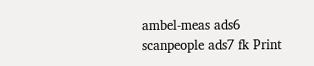ambel-meas ads6 scanpeople ads7 fk Print